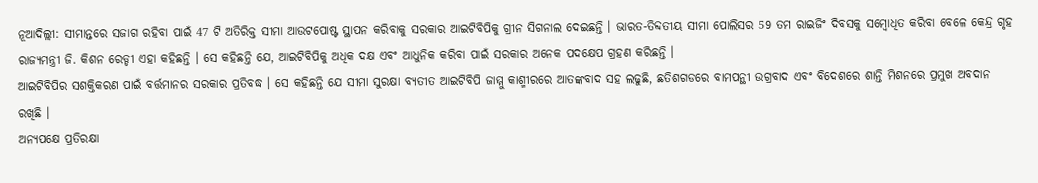ନୂଆଦିଲ୍ଲୀ: ସୀମାନ୍ତରେ ସଜାଗ ରହିବା ପାଇଁ 47 ଟି ଅତିରିକ୍ତ ସୀମା ଆଉଟପୋଷ୍ଟ ସ୍ଥାପନ କରିବାକୁ ସରକାର ଆଇଟିବିପିକୁ ଗ୍ରୀନ ସିଗନାଲ ଦେଇଛନ୍ତି । ଭାରତ-ତିବ୍ଦତୀୟ ସୀମା ପୋଲିସର 59 ତମ ରାଇଜିଂ ଦିବସକୁ ସମ୍ବୋଧିତ କରିବା ବେଳେ କେନ୍ଦ୍ର ଗୃହ ରାଜ୍ୟମନ୍ତ୍ରୀ ଜି. କିଶନ ରେଡ୍ଡୀ ଏହା କହିଛନ୍ତି । ସେ କହିଛନ୍ତି ଯେ, ଆଇଟିବିପିକୁ ଅଧିକ ଦକ୍ଷ ଏବଂ ଆଧୁନିକ କରିବା ପାଇଁ ସରକାର ଅନେକ ପଦକ୍ଷେପ ଗ୍ରହଣ କରିଛନ୍ତି ।
ଆଇଟିବିପିର ସଶକ୍ତିକରଣ ପାଇଁ ବର୍ତ୍ତମାନର ସରକାର ପ୍ରତିବଦ୍ଧ । ସେ କହିଛନ୍ତି ଯେ ସୀମା ସୁରକ୍ଷା ବ୍ୟତୀତ ଆଇଟିବିପି ଜାମ୍ମୁ କାଶ୍ମୀରରେ ଆତଙ୍କବାଦ ସହ ଲଢୁଛି, ଛତିଶଗଡରେ ବାମପନ୍ଥୀ ଉଗ୍ରବାଦ ଏବଂ ବିଦେଶରେ ଶାନ୍ତି ମିଶନରେ ପ୍ରମୁଖ ଅବଦାନ ରଖିଛି ।
ଅନ୍ୟପକ୍ଷେ ପ୍ରତିରକ୍ଷା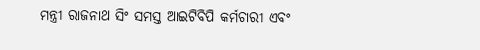ମନ୍ତ୍ରୀ ରାଜନାଥ ସିଂ ସମସ୍ତ ଆଇଟିବିପି କର୍ମଚାରୀ ଏବଂ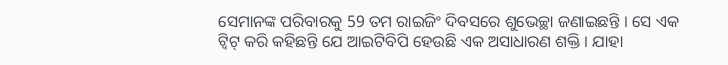ସେମାନଙ୍କ ପରିବାରକୁ 59 ତମ ରାଇଜିଂ ଦିବସରେ ଶୁଭେଚ୍ଛା ଜଣାଇଛନ୍ତି । ସେ ଏକ ଟ୍ବିଟ୍ କରି କହିଛନ୍ତି ଯେ ଆଇଟିବିପି ହେଉଛି ଏକ ଅସାଧାରଣ ଶକ୍ତି । ଯାହା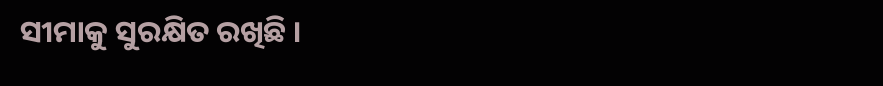ସୀମାକୁ ସୁରକ୍ଷିତ ରଖିଛି ।